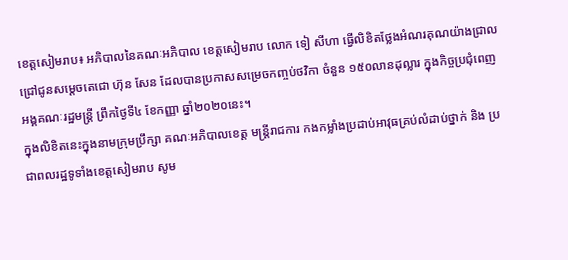ខេត្តសៀមរាប៖ អភិបាលនៃគណៈអភិបាល ខេត្តសៀមរាប លោក ទៀ សីហា ធ្វើលិខិតថ្លែងអំណរគុណយ៉ាងជ្រាលជ្រៅជូនសម្តេចតេជោ ហ៊ុន សែន ដែលបានប្រកាសសម្រេចកញ្ចប់ថវិកា ចំនួន ១៥០លានដុល្លារ ក្នុងកិច្ចប្រជុំពេញអង្គគណៈរដ្ឋមន្រ្តី ព្រឹកថ្ងៃទី៤ ខែកញ្ញា ឆ្នាំ២០២០នេះ។
ក្នុងលិខិតនេះក្នុងនាមក្រុមប្រឹក្សា គណៈអភិបាលខេត្ត មន្រ្តីរាជការ កងកម្លាំងប្រដាប់អាវុធគ្រប់លំដាប់ថ្នាក់ និង ប្រជាពលរដ្ឋទូទាំងខេត្តសៀមរាប សូម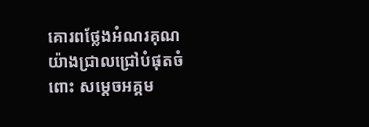គោរពថ្លែងអំណរគុណយ៉ាងជ្រាលជ្រៅបំផុតចំពោះ សម្តេចអគ្គម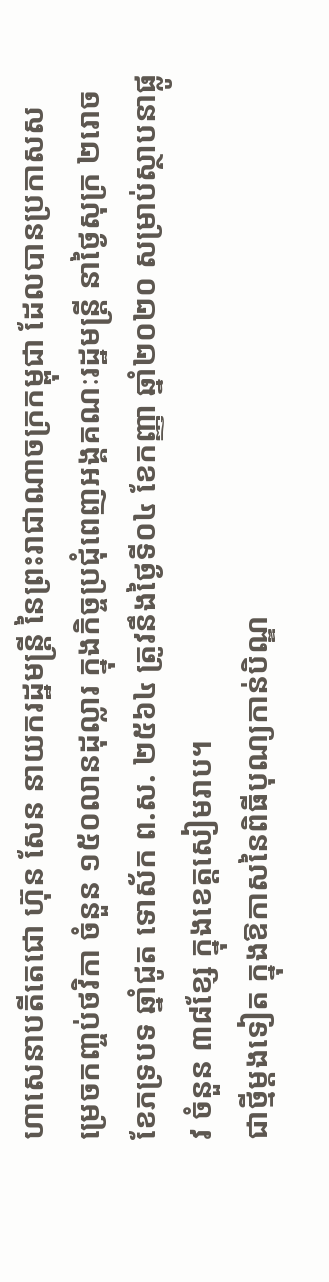ហាសេនាបតីតេជោ ហ៊ុន សែន នាយករដ្ឋមន្រ្តី នៃព្រះរាជាណាចក្រកម្ពុជា ដែលបានប្រកាសសម្រេចកញ្ចប់ថវិកា ចំនួន ១៥០លានដុល្លារ ក្នុងកិច្ចប្រជុំពេញអង្គគណៈរដ្ឋមន្រ្តី នាថ្ងៃសុក្រ ២រោច ខែភទ្របទ ឆ្នាំជូត ទោស័ក ព.ស. ២៥៦៤ ត្រូវនឹងថ្ងៃទី០៤ ខែកញ្ញា ឆ្នាំ២០២០ សម្រាប់ស្ថាបនាផ្លូវ ចំនួន ៣៨ខ្សែ ក្នុងខេត្តសៀមរាប។
ជាថ្មីម្តងទៀត ក្នុងឱកាសនៃពិធីបុណ្យកាន់បិណ្ឌ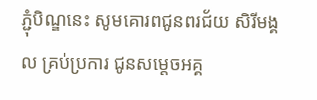ភ្ជុំបិណ្ឌនេះ សូមគោរពជូនពរជ័យ សិរីមង្គល គ្រប់ប្រការ ជូនសម្តេចអគ្គ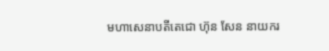មហាសេនាបតីតេជោ ហ៊ុន សែន នាយករ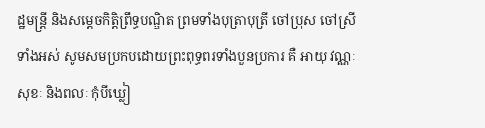ដ្ឋមន្រ្តី និងសម្តេចកិត្តិព្រឹទ្ធបណ្ឌិត ព្រមទាំងបុត្រាបុត្រី ចៅប្រុស ចៅស្រីទាំងអស់ សូមសមប្រកបដោយព្រះពុទ្ធពរទាំងបួនប្រការ គឺ អាយុ វណ្ណៈ សុខៈ និងពលៈ កុំបីឃ្លៀ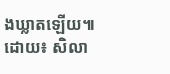ងឃ្លាតឡើយ៕
ដោយ៖ សិលា